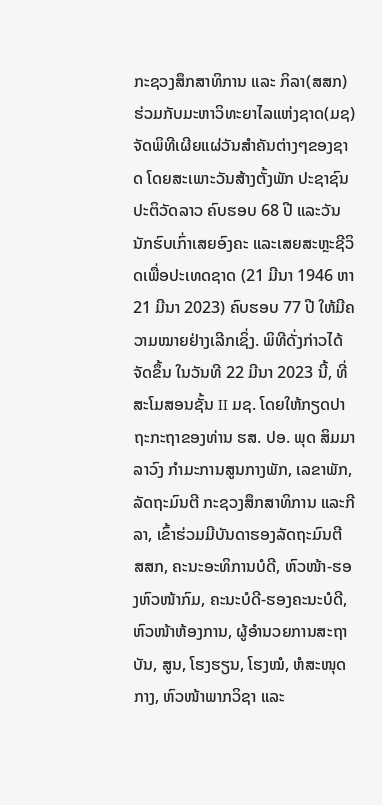ກະຊວງສຶກສາທິການ ແລະ ກິລາ(ສສກ) ຮ່ວມກັບມະຫາວິທະຍາໄລແຫ່ງຊາດ(ມຊ) ຈັດພິທີເຜີຍແຜ່ວັນສຳຄັນຕ່າງໆຂອງຊາດ ໂດຍສະເພາະວັນສ້າງຕັ້ງພັກ ປະຊາຊົນ ປະຕິວັດລາວ ຄົບຮອບ 68 ປີ ແລະວັນນັກຮົບເກົ່າເສຍອົງຄະ ແລະເສຍສະຫຼະຊີວິດເພື່ອປະເທດຊາດ (21 ມີນາ 1946 ຫາ 21 ມີນາ 2023) ຄົບຮອບ 77 ປີ ໃຫ້ມີຄວາມໝາຍຢ່າງເລີກເຊິ່ງ. ພິທີດັ່ງກ່າວໄດ້ຈັດຂຶ້ນ ໃນວັນທີ 22 ມີນາ 2023 ນີ້, ທີ່ ສະໂມສອນຊັ້ນ II ມຊ. ໂດຍໃຫ້ກຽດປາຖະກະຖາຂອງທ່ານ ຮສ. ປອ. ພຸດ ສິມມາລາວົງ ກໍາມະການສູນກາງພັກ, ເລຂາພັກ, ລັດຖະມົນຕີ ກະຊວງສຶກສາທິການ ແລະກີລາ, ເຂົ້າຮ່ວມມີບັນດາຮອງລັດຖະມົນຕີ ສສກ, ຄະນະອະທິການບໍດີ, ຫົວໜ້າ-ຮອງຫົວໜ້າກົມ, ຄະນະບໍດີ-ຮອງຄະນະບໍດີ, ຫົວໜ້າຫ້ອງການ, ຜູ້ອໍານວຍການສະຖາບັນ, ສູນ, ໂຮງຮຽນ, ໂຮງໝໍ, ຫໍສະໜຸດກາງ, ຫົວໜ້າພາກວິຊາ ແລະ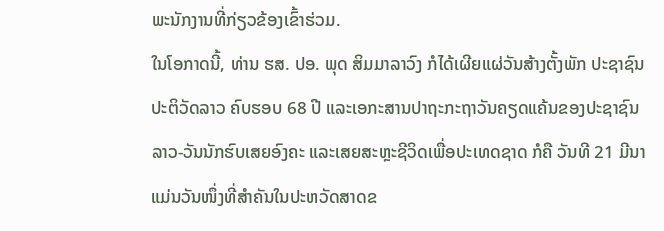ພະນັກງານທີ່ກ່ຽວຂ້ອງເຂົ້າຮ່ວມ.
ໃນໂອກາດນີ້, ທ່ານ ຮສ. ປອ. ພຸດ ສິມມາລາວົງ ກໍໄດ້ເຜີຍແຜ່ວັນສ້າງຕັ້ງພັກ ປະຊາຊົນ ປະຕິວັດລາວ ຄົບຮອບ 68 ປີ ແລະເອກະສານປາຖະກະຖາວັນຄຽດແຄ້ນຂອງປະຊາຊົນລາວ-ວັນນັກຮົບເສຍອົງຄະ ແລະເສຍສະຫຼະຊີວິດເພື່ອປະເທດຊາດ ກໍຄື ວັນທີ 21 ມີນາ ແມ່ນວັນໜຶ່ງທີ່ສໍາຄັນໃນປະຫວັດສາດຂ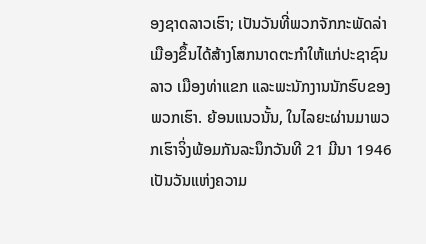ອງຊາດລາວເຮົາ; ເປັນວັນທີ່ພວກຈັກກະພັດລ່າເມືອງຂຶ້ນໄດ້ສ້າງໂສກນາດຕະກຳໃຫ້ແກ່ປະຊາຊົນລາວ ເມືອງທ່າແຂກ ແລະພະນັກງານນັກຮົບຂອງພວກເຮົາ. ຍ້ອນແນວນັ້ນ, ໃນໄລຍະຜ່ານມາພວກເຮົາຈິ່ງພ້ອມກັນລະນຶກວັນທີ 21 ມີນາ 1946 ເປັນວັນແຫ່ງຄວາມ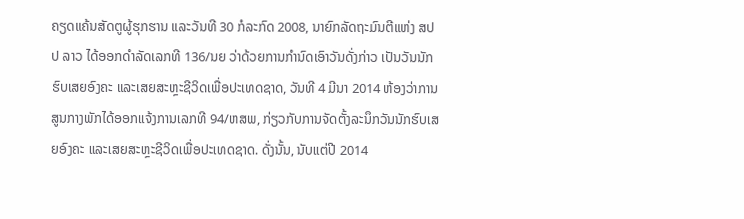ຄຽດແຄ້ນສັດຕູຜູ້ຮຸກຮານ ແລະວັນທີ 30 ກໍລະກົດ 2008, ນາຍົກລັດຖະມົນຕີແຫ່ງ ສປປ ລາວ ໄດ້ອອກດຳລັດເລກທີ 136/ນຍ ວ່າດ້ວຍການກຳນົດເອົາວັນດັ່ງກ່າວ ເປັນວັນນັກຮົບເສຍອົງຄະ ແລະເສຍສະຫຼະຊີວິດເພື່ອປະເທດຊາດ, ວັນທີ 4 ມີນາ 2014 ຫ້ອງວ່າການສູນກາງພັກໄດ້ອອກແຈ້ງການເລກທີ 94/ຫສພ, ກ່ຽວກັບການຈັດຕັ້ງລະນຶກວັນນັກຮົບເສຍອົງຄະ ແລະເສຍສະຫຼະຊີວິດເພື່ອປະເທດຊາດ. ດັ່ງນັ້ນ, ນັບແຕ່ປີ 2014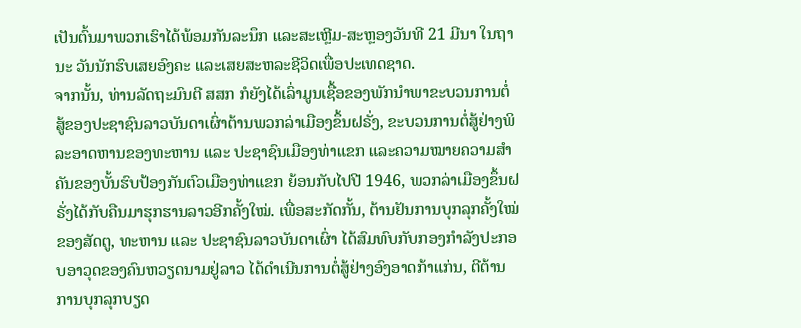ເປັນຕົ້ນມາພວກເຮົາໄດ້ພ້ອມກັນລະນຶກ ແລະສະເຫຼີມ-ສະຫຼອງວັນທີ 21 ມີນາ ໃນຖານະ ວັນນັກຮົບເສຍອົງຄະ ແລະເສຍສະຫລະຊີວິດເພື່ອປະເທດຊາດ.
ຈາກນັ້ນ, ທ່ານລັດຖະມົນຕີ ສສກ ກໍຍັງໄດ້ເລົ່າມູນເຊື້ອຂອງພັກນໍາພາຂະບວນການຕໍ່ສູ້ຂອງປະຊາຊົນລາວບັນດາເຜົ່າຕ້ານພວກລ່າເມືອງຂຶ້ນຝຣັ່ງ, ຂະບວນການຕໍ່ສູ້ຢ່າງພິລະອາດຫານຂອງທະຫານ ແລະ ປະຊາຊົນເມືອງທ່າແຂກ ແລະຄວາມໝາຍຄວາມສຳຄັນຂອງບັ້ນຮົບປ້ອງກັນຕົວເມືອງທ່າແຂກ ຍ້ອນກັບໄປປີ 1946, ພວກລ່າເມືອງຂຶ້ນຝຣັ່ງໄດ້ກັບຄືນມາຮຸກຮານລາວອີກຄັ້ງໃໝ່. ເພື່ອສະກັດກັ້ນ, ຕ້ານຢັນການບຸກລຸກຄັ້ງໃໝ່ຂອງສັດຕູ, ທະຫານ ແລະ ປະຊາຊົນລາວບັນດາເຜົ່າ ໄດ້ສົມທົບກັບກອງກຳລັງປະກອບອາວຸດຂອງຄົນຫວຽດນາມຢູ່ລາວ ໄດ້ດຳເນີນການຕໍ່ສູ້ຢ່າງອົງອາດກ້າແກ່ນ, ຕີຕ້ານການບຸກລຸກບຽດ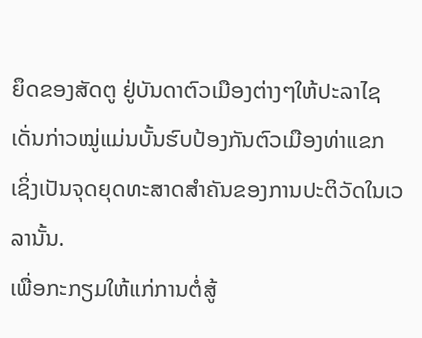ຍຶດຂອງສັດຕູ ຢູ່ບັນດາຕົວເມືອງຕ່າງໆໃຫ້ປະລາໄຊ ເດັ່ນກ່າວໝູ່ແມ່ນບັ້ນຮົບປ້ອງກັນຕົວເມືອງທ່າແຂກ ເຊິ່ງເປັນຈຸດຍຸດທະສາດສຳຄັນຂອງການປະຕິວັດໃນເວລານັ້ນ.
ເພື່ອກະກຽມໃຫ້ແກ່ການຕໍ່ສູ້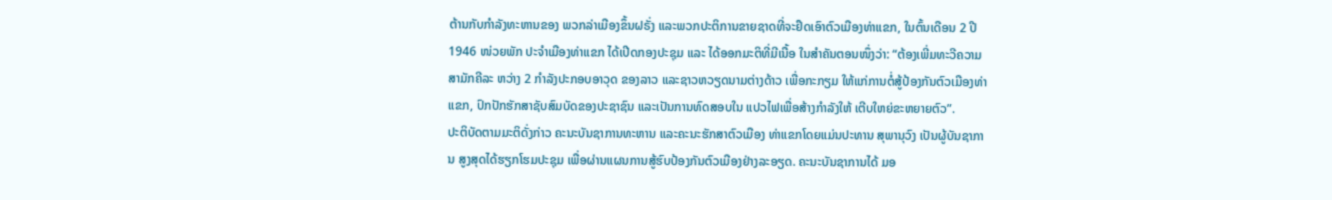ຕ້ານກັບກຳລັງທະຫານຂອງ ພວກລ່າເມືອງຂຶ້ນຝຣັ່ງ ແລະພວກປະຕິການຂາຍຊາດທີ່ຈະຢຶດເອົາຕົວເມືອງທ່າແຂກ, ໃນຕົ້ນເດືອນ 2 ປີ 1946 ໜ່ວຍພັກ ປະຈຳເມືອງທ່າແຂກ ໄດ້ເປີດກອງປະຊຸມ ແລະ ໄດ້ອອກມະຕິທີ່ມີເນື້ອ ໃນສຳຄັນຕອນໜຶ່ງວ່າ: “ຕ້ອງເພີ່ມທະວີຄວາມສາມັກຄີລະ ຫວ່າງ 2 ກຳລັງປະກອບອາວຸດ ຂອງລາວ ແລະຊາວຫວຽດນາມຕ່າງດ້າວ ເພື່ອກະກຽມ ໃຫ້ແກ່ການຕໍ່ສູ້ປ້ອງກັນຕົວເມືອງທ່າແຂກ, ປົກປັກຮັກສາຊັບສົມບັດຂອງປະຊາຊົນ ແລະເປັນການທົດສອບໃນ ແປວໄຟເພື່ອສ້າງກຳລັງໃຫ້ ເຕີບໃຫຍ່ຂະຫຍາຍຕົວ”.
ປະຕິບັດຕາມມະຕິດັ່ງກ່າວ ຄະນະບັນຊາການທະຫານ ແລະຄະນະຮັກສາຕົວເມືອງ ທ່າແຂກໂດຍແມ່ນປະທານ ສຸພານຸວົງ ເປັນຜູ້ບັນຊາການ ສູງສຸດໄດ້ຮຽກໂຮມປະຊຸມ ເພື່ອຜ່ານແຜນການສູ້ຮົບປ້ອງກັນຕົວເມືອງຢ່າງລະອຽດ. ຄະນະບັນຊາການໄດ້ ມອ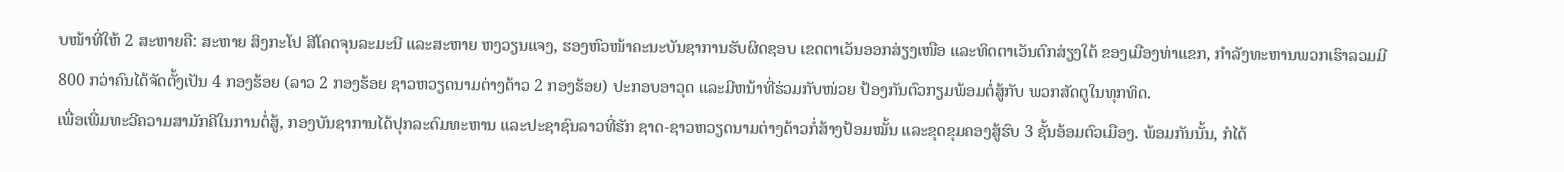ບໜ້າທີ່ໃຫ້ 2 ສະຫາຍຄື: ສະຫາຍ ສິງກະໂປ ສີໂຄດຈຸນລະມະນີ ແລະສະຫາຍ ຫງວຽນແຈງ, ຮອງຫົວໜ້າຄະນະບັນຊາການຮັບຜິດຊອບ ເຂດຕາເວັນອອກສ່ຽງເໜືອ ແລະທິດຕາເວັນຕົກສ່ຽງໃຕ້ ຂອງເມືອງທ່າແຂກ, ກຳລັງທະຫານພວກເຮົາລວມມີ 800 ກວ່າຄົນໄດ້ຈັດຕັ້ງເປັນ 4 ກອງຮ້ອຍ (ລາວ 2 ກອງຮ້ອຍ ຊາວຫວຽດນາມຕ່າງດ້າວ 2 ກອງຮ້ອຍ) ປະກອບອາວຸດ ແລະມີຫນ້າທີ່ຮ່ວມກັບໜ່ວຍ ປ້ອງກັນຕົວກຽມພ້ອມຕໍ່ສູ້ກັບ ພວກສັດຕູໃນທຸກທິດ.
ເພື່ອເພີ່ມທະວີຄວາມສາມັກຄີໃນການຕໍ່ສູ້, ກອງບັນຊາການໄດ້ປຸກລະດົມທະຫານ ແລະປະຊາຊົນລາວທີ່ຮັກ ຊາດ-ຊາວຫວຽດນາມຕ່າງດ້າວກໍ່ສ້າງປ້ອມໝັ້ນ ແລະຂຸດຂຸມຄອງສູ້ຮົບ 3 ຊັ້ນອ້ອມຕົວເມືອງ. ພ້ອມກັນນັ້ນ, ກໍໄດ້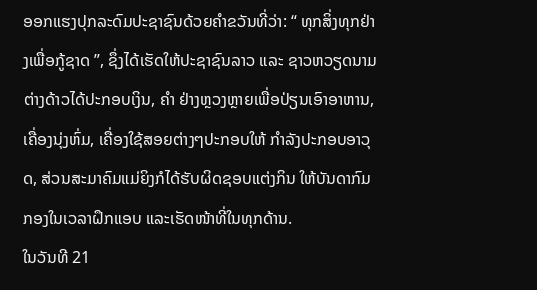ອອກແຮງປຸກລະດົມປະຊາຊົນດ້ວຍຄຳຂວັນທີ່ວ່າ: “ ທຸກສິ່ງທຸກຢ່າງເພື່ອກູ້ຊາດ ”, ຊຶ່ງໄດ້ເຮັດໃຫ້ປະຊາຊົນລາວ ແລະ ຊາວຫວຽດນາມຕ່າງດ້າວໄດ້ປະກອບເງິນ, ຄຳ ຢ່າງຫຼວງຫຼາຍເພື່ອປ່ຽນເອົາອາຫານ, ເຄື່ອງນຸ່ງຫົ່ມ, ເຄື່ອງໃຊ້ສອຍຕ່າງໆປະກອບໃຫ້ ກຳລັງປະກອບອາວຸດ, ສ່ວນສະມາຄົມແມ່ຍິງກໍໄດ້ຮັບຜິດຊອບແຕ່ງກິນ ໃຫ້ບັນດາກົມກອງໃນເວລາຝຶກແອບ ແລະເຮັດໜ້າທີ່ໃນທຸກດ້ານ.
ໃນວັນທີ 21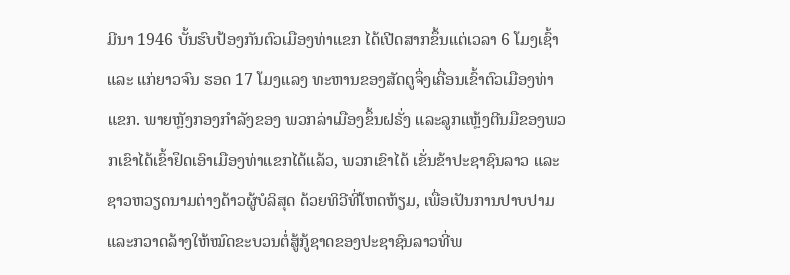ມີນາ 1946 ບັ້ນຮົບປ້ອງກັນຕົວເມືອງທ່າແຂກ ໄດ້ເປີດສາກຂຶ້ນແຕ່ເວລາ 6 ໂມງເຊົ້າ ແລະ ແກ່ຍາວຈົນ ຮອດ 17 ໂມງແລງ ທະຫານຂອງສັດຕູຈຶ່ງເຄື່ອນເຂົ້າຕົວເມືອງທ່າແຂກ. ພາຍຫຼັງກອງກຳລັງຂອງ ພວກລ່າເມືອງຂຶ້ນຝຣັ່ງ ແລະລູກແຫຼ້ງຕີນມືຂອງພວກເຂົາໄດ້ເຂົ້າຢຶດເອົາເມືອງທ່າແຂກໄດ້ແລ້ວ, ພວກເຂົາໄດ້ ເຂັ່ນຂ້າປະຊາຊົນລາວ ແລະຊາວຫວຽດນາມຕ່າງດ້າວຜູ້ບໍລິສຸດ ດ້ວຍທິວີທີ່ໂຫດຫ້ຽມ, ເພື່ອເປັນການປາບປາມ ແລະກວາດລ້າງໃຫ້ໝົດຂະບວນຕໍ່ສູ້ກູ້ຊາດຂອງປະຊາຊົນລາວທີ່ພ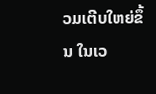ວມເຕີບໃຫຍ່ຂຶ້ນ ໃນເວ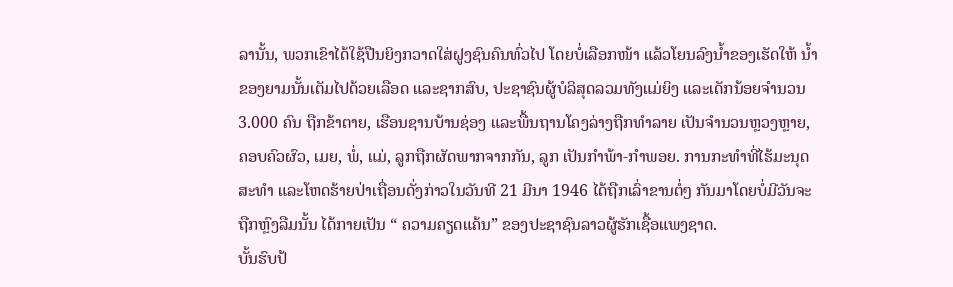ລານັ້ນ, ພວກເຂົາໄດ້ໃຊ້ປືນຍິງກວາດໃສ່ຝູງຊົນຄົນທົ່ວໄປ ໂດຍບໍ່ເລືອກໜ້າ ແລ້ວໂຍນລົງນ້ຳຂອງເຮັດໃຫ້ ນ້ຳຂອງຍາມນັ້ນເຕັມໄປດ້ວຍເລືອດ ແລະຊາກສົບ, ປະຊາຊົນຜູ້ບໍລິສຸດລວມທັງແມ່ຍິງ ແລະເດັກນ້ອຍຈຳນວນ 3.000 ຄົນ ຖືກຂ້າຕາຍ, ເຮືອນຊານບ້ານຊ່ອງ ແລະພື້ນຖານໂຄງລ່າງຖືກທຳລາຍ ເປັນຈຳນວນຫຼວງຫຼາຍ, ຄອບຄົວຜົວ, ເມຍ, ພໍ່, ແມ່, ລູກຖືກຜັດພາກຈາກກັນ, ລູກ ເປັນກຳພ້າ-ກຳພອຍ. ການກະທຳທີ່ໄຮ້ມະນຸດສະທຳ ແລະໂຫດຮ້າຍປ່າເຖື່ອນດັ່ງກ່າວໃນວັນທີ 21 ມີນາ 1946 ໄດ້ຖືກເລົ່າຂານຕໍ່ໆ ກັນມາໂດຍບໍ່ມີວັນຈະຖືກຫຼົງລືມນັ້ນ ໄດ້ກາຍເປັນ “ ຄວາມຄຽດແຄ້ນ” ຂອງປະຊາຊົນລາວຜູ້ຮັກເຊື້ອແພງຊາດ.
ບັ້ນຮົບປ້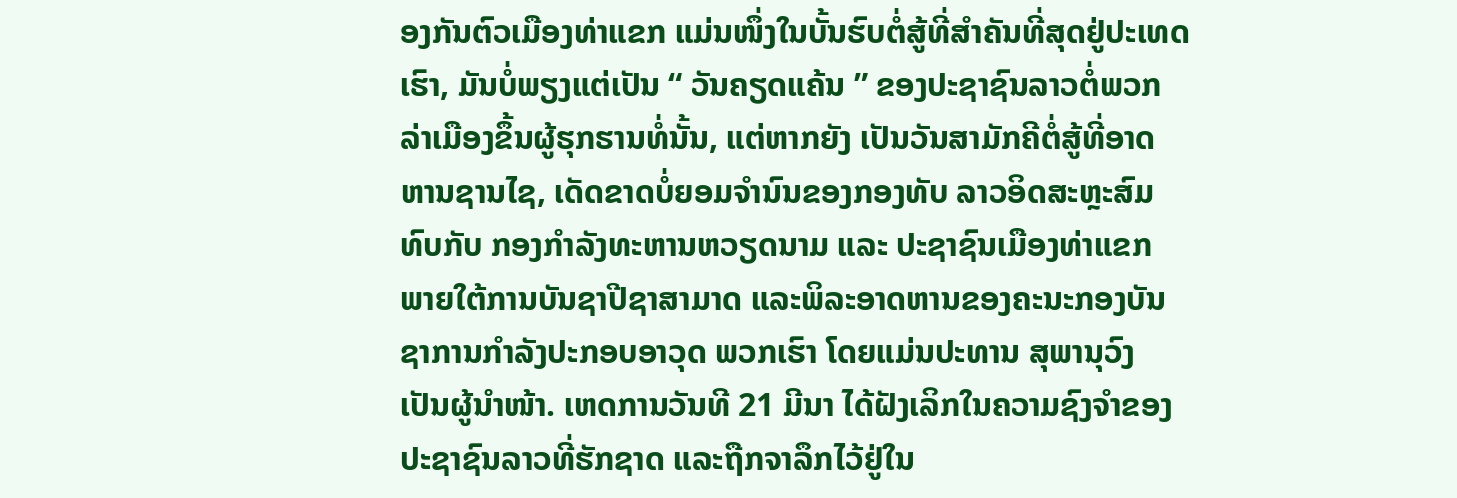ອງກັນຕົວເມືອງທ່າແຂກ ແມ່ນໜຶ່ງໃນບັ້ນຮົບຕໍ່ສູ້ທີ່ສຳຄັນທີ່ສຸດຢູ່ປະເທດເຮົາ, ມັນບໍ່ພຽງແຕ່ເປັນ “ ວັນຄຽດແຄ້ນ ” ຂອງປະຊາຊົນລາວຕໍ່ພວກລ່າເມືອງຂຶ້ນຜູ້ຮຸກຮານທໍ່ນັ້ນ, ແຕ່ຫາກຍັງ ເປັນວັນສາມັກຄີຕໍ່ສູ້ທີ່ອາດ ຫານຊານໄຊ, ເດັດຂາດບໍ່ຍອມຈຳນົນຂອງກອງທັບ ລາວອິດສະຫຼະສົມທົບກັບ ກອງກຳລັງທະຫານຫວຽດນາມ ແລະ ປະຊາຊົນເມືອງທ່າແຂກ ພາຍໃຕ້ການບັນຊາປີຊາສາມາດ ແລະພິລະອາດຫານຂອງຄະນະກອງບັນຊາການກຳລັງປະກອບອາວຸດ ພວກເຮົາ ໂດຍແມ່ນປະທານ ສຸພານຸວົງ ເປັນຜູ້ນຳໜ້າ. ເຫດການວັນທີ 21 ມີນາ ໄດ້ຝັງເລິກໃນຄວາມຊົງຈຳຂອງປະຊາຊົນລາວທີ່ຮັກຊາດ ແລະຖືກຈາລຶກໄວ້ຢູ່ໃນ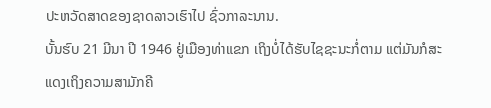ປະຫວັດສາດຂອງຊາດລາວເຮົາໄປ ຊົ່ວກາລະນານ.
ບັ້ນຮົບ 21 ມີນາ ປີ 1946 ຢູ່ເມືອງທ່າແຂກ ເຖິງບໍ່ໄດ້ຮັບໄຊຊະນະກໍ່ຕາມ ແຕ່ມັນກໍສະແດງເຖິງຄວາມສາມັກຄີ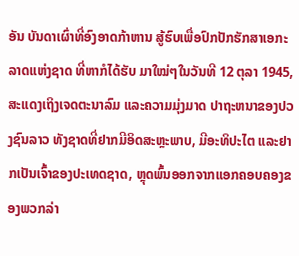ອັນ ບັນດາເຜົ່າທີ່ອົງອາດກ້າຫານ ສູ້ຮົບເພື່ອປົກປັກຮັກສາເອກະລາດແຫ່ງຊາດ ທີ່ຫາກໍໄດ້ຮັບ ມາໃໝ່ໆໃນວັນທີ 12 ຕຸລາ 1945, ສະແດງເຖິງເຈດຕະນາລົມ ແລະຄວາມມຸ່ງມາດ ປາຖະຫນາຂອງປວງຊົນລາວ ທັງຊາດທີ່ຢາກມີອິດສະຫຼະພາບ, ມີອະທິປະໄຕ ແລະຢາກເປັນເຈົ້າຂອງປະເທດຊາດ, ຫຼຸດພົ້ນອອກຈາກແອກຄອບຄອງຂອງພວກລ່າ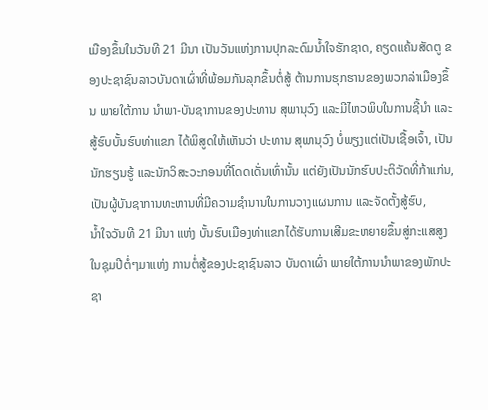ເມືອງຂຶ້ນໃນວັນທີ 21 ມີນາ ເປັນວັນແຫ່ງການປຸກລະດົມນ້ຳໃຈຮັກຊາດ, ຄຽດແຄ້ນສັດຕູ ຂອງປະຊາຊົນລາວບັນດາເຜົ່າທີ່ພ້ອມກັນລຸກຂຶ້ນຕໍ່ສູ້ ຕ້ານການຮຸກຮານຂອງພວກລ່າເມືອງຂຶ້ນ ພາຍໃຕ້ການ ນຳພາ-ບັນຊາການຂອງປະທານ ສຸພານຸວົງ ແລະມີໄຫວພິບໃນການຊີ້ນຳ ແລະ ສູ້ຮົບບັ້ນຮົບທ່າແຂກ ໄດ້ພິສູດໃຫ້ເຫັນວ່າ ປະທານ ສຸພານຸວົງ ບໍ່ພຽງແຕ່ເປັນເຊື້ອເຈົ້າ, ເປັນນັກຮຽນຮູ້ ແລະນັກວິສະວະກອນທີ່ໂດດເດັ່ນເທົ່ານັ້ນ ແຕ່ຍັງເປັນນັກຮົບປະຕິວັດທີ່ກ້າແກ່ນ, ເປັນຜູ້ບັນຊາການທະຫານທີ່ມີຄວາມຊຳນານໃນການວາງແຜນການ ແລະຈັດຕັ້ງສູ້ຮົບ,
ນ້ຳໃຈວັນທີ 21 ມີນາ ແຫ່ງ ບັ້ນຮົບເມືອງທ່າແຂກໄດ້ຮັບການເສີມຂະຫຍາຍຂຶ້ນສູ່ກະແສສູງໃນຊຸມປີຕໍ່ໆມາແຫ່ງ ການຕໍ່ສູ້ຂອງປະຊາຊົນລາວ ບັນດາເຜົ່າ ພາຍໃຕ້ການນຳພາຂອງພັກປະຊາ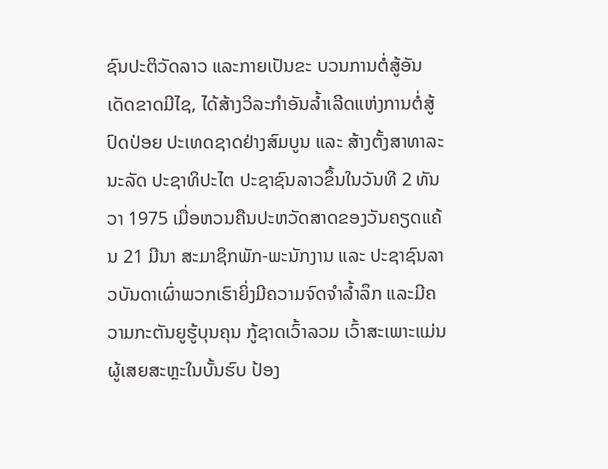ຊົນປະຕິວັດລາວ ແລະກາຍເປັນຂະ ບວນການຕໍ່ສູ້ອັນເດັດຂາດມີໄຊ, ໄດ້ສ້າງວິລະກຳອັນລໍ້າເລີດແຫ່ງການຕໍ່ສູ້ປົດປ່ອຍ ປະເທດຊາດຢ່າງສົມບູນ ແລະ ສ້າງຕັ້ງສາທາລະນະລັດ ປະຊາທິປະໄຕ ປະຊາຊົນລາວຂຶ້ນໃນວັນທີ 2 ທັນວາ 1975 ເມື່ອຫວນຄືນປະຫວັດສາດຂອງວັນຄຽດແຄ້ນ 21 ມີນາ ສະມາຊິກພັກ-ພະນັກງານ ແລະ ປະຊາຊົນລາວບັນດາເຜົ່າພວກເຮົາຍິ່ງມີຄວາມຈົດຈຳລ້ຳລຶກ ແລະມີຄວາມກະຕັນຍູຮູ້ບຸນຄຸນ ກູ້ຊາດເວົ້າລວມ ເວົ້າສະເພາະແມ່ນຜູ້ເສຍສະຫຼະໃນບັ້ນຮົບ ປ້ອງ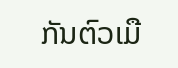ກັນຕົວເມື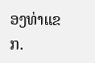ອງທ່າແຂກ.